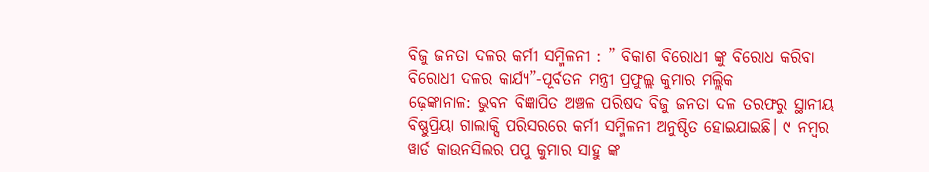ବିଜୁ ଜନତା ଦଳର କର୍ମୀ ସମ୍ମିଳନୀ : ” ବିକାଶ ବିରୋଧୀ ଙ୍କୁ ବିରୋଧ କରିବା ବିରୋଧୀ ଦଳର କାର୍ଯ୍ୟ”-ପୂର୍ବତନ ମନ୍ତ୍ରୀ ପ୍ରଫୁଲ୍ଲ କୁମାର ମଲ୍ଲିକ
ଢ଼େଙ୍କାନାଳ: ଭୁବନ ବିଜ୍ଞାପିତ ଅଞ୍ଚଳ ପରିଷଦ ବିଜୁ ଜନତା ଦଳ ତରଫରୁ ସ୍ଥାନୀୟ ବିଷ୍ଣୁପ୍ରିୟା ଗାଲାକ୍ସି ପରିସରରେ କର୍ମୀ ସମ୍ମିଳନୀ ଅନୁଷ୍ଠିତ ହୋଇଯାଇଛି। ୯ ନମ୍ବର ୱାର୍ଡ କାଉନସିଲର ପପୁ କୁମାର ସାହୁ ଙ୍କ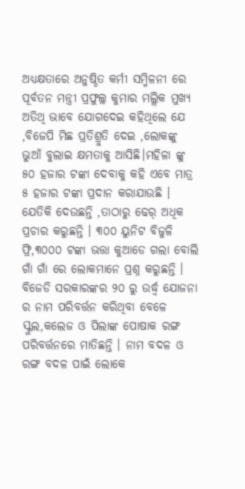ଅଧ୍ୟକ୍ଷତାରେ ଅନୁଷ୍ଠିତ କର୍ମୀ ସମ୍ମିଳନୀ ରେ ପୂର୍ବତନ ମନ୍ତ୍ରୀ ପ୍ରଫୁଲ୍ଲ କୁମାର ମଲ୍ଲିକ ମୁଖ୍ୟ ଅତିଥି ଭାବେ ଯୋଗଦେଇ କହିଥିଲେ ଯେ ,ବିଜେପି ମିଛ ପ୍ରତିଶ୍ରୁତି ଦେଇ ,ଲୋକଙ୍କୁ ଭୁଆଁ ବୁଲାଇ କ୍ଷମତାକୁ ଆସିଛି।ମହିଳା ଙ୍କୁ ୫୦ ହଜାର ଟଙ୍କା ଦେବାକୁ କହି ଏବେ ମାତ୍ର ୫ ହଜାର ଟଙ୍କା ପ୍ରଦାନ କରାଯାଉଛି । ଯେତିକି ଦେଉଛନ୍ତି ,ତାଠାରୁ ଢେର୍ ଅଧିକ ପ୍ରଚାର କରୁଛନ୍ତି । ୩୦୦ ୟୁନିଟ ବିଜୁଳି ଫ୍ରି,୩୦୦୦ ଟଙ୍କା ଭତ୍ତା କୁଆଡେ ଗଲା ବୋଲି ଗାଁ ଗାଁ ରେ ଲୋକମାନେ ପ୍ରଶ୍ନ କରୁଛନ୍ତି । ବିଜେଡି ସରକାରଙ୍କର ୨୦ ରୁ ଉର୍ଦ୍ଧ୍ବ ଯୋଜନା ର ନାମ ପରିବର୍ତ୍ତନ କରିଥିବା ବେଳେ ସ୍କୁଲ,କଲେଜ ଓ ପିଲାଙ୍କ ପୋଷାକ ରଙ୍ଗ ପରିବର୍ତ୍ତନରେ ମାତିଛନ୍ତି । ନାମ ବଦଳ ଓ ରଙ୍ଗ ବଦଳ ପାଇଁ ଲୋକେ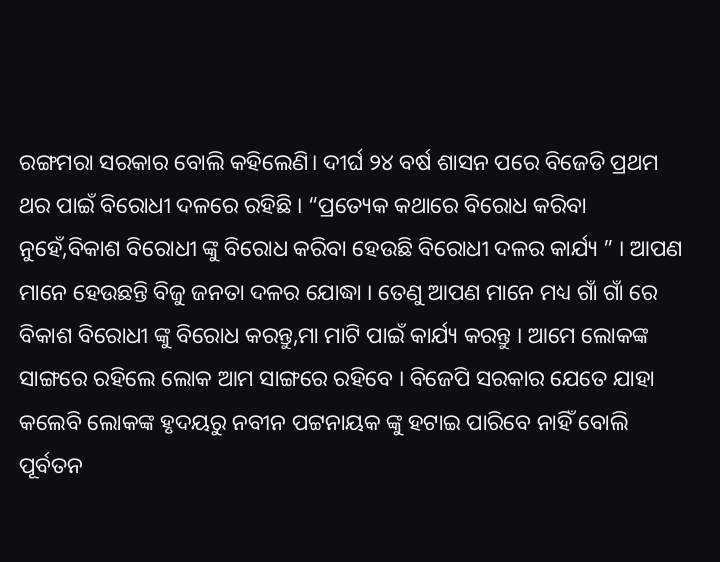ରଙ୍ଗମରା ସରକାର ବୋଲି କହିଲେଣି। ଦୀର୍ଘ ୨୪ ବର୍ଷ ଶାସନ ପରେ ବିଜେଡି ପ୍ରଥମ ଥର ପାଇଁ ବିରୋଧୀ ଦଳରେ ରହିଛି । “ପ୍ରତ୍ୟେକ କଥାରେ ବିରୋଧ କରିବା ନୁହେଁ,ବିକାଶ ବିରୋଧୀ ଙ୍କୁ ବିରୋଧ କରିବା ହେଉଛି ବିରୋଧୀ ଦଳର କାର୍ଯ୍ୟ ” । ଆପଣ ମାନେ ହେଉଛନ୍ତି ବିଜୁ ଜନତା ଦଳର ଯୋଦ୍ଧା । ତେଣୁ ଆପଣ ମାନେ ମଧ୍ୟ ଗାଁ ଗାଁ ରେ ବିକାଶ ବିରୋଧୀ ଙ୍କୁ ବିରୋଧ କରନ୍ତୁ,ମା ମାଟି ପାଇଁ କାର୍ଯ୍ୟ କରନ୍ତୁ । ଆମେ ଲୋକଙ୍କ ସାଙ୍ଗରେ ରହିଲେ ଲୋକ ଆମ ସାଙ୍ଗରେ ରହିବେ । ବିଜେପି ସରକାର ଯେତେ ଯାହା କଲେବି ଲୋକଙ୍କ ହୃଦୟରୁ ନବୀନ ପଟ୍ଟନାୟକ ଙ୍କୁ ହଟାଇ ପାରିବେ ନାହିଁ ବୋଲି ପୂର୍ବତନ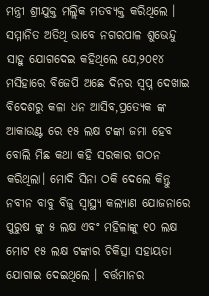ମନ୍ତ୍ରୀ ଶ୍ରୀଯୁକ୍ତ ମଲ୍ଲିକ ମତବ୍ୟକ୍ତ କରିଥିଲେ । ସମ୍ମାନିତ ଅତିଥି ଭାବେ ନଗରପାଳ ଶୁଭେନ୍ଦୁ ସାହୁ ଯୋଗଦେଇ କହିଥିଲେ ଯେ,୨୦୧୪ ମସିହାରେ ବିଜେପି ଅଛେ ଦିନର ସ୍ବପ୍ନ ଦେଖାଇ ବିଦେଶରୁ କଳା ଧନ ଆସିବ,ପ୍ରତ୍ୟେକ ଙ୍କ ଆକାଉଣ୍ଟ ରେ ୧୫ ଲକ୍ଷ ଟଙ୍କା ଜମା ହେବ ବୋଲି ମିଛ କଥା କହି ସରକାର ଗଠନ କରିଥିଲା। ମୋଦି ସିନା ଠକି ଦେଲେ କିନ୍ତୁ ନବୀନ ବାବୁ ବିଜୁ ସ୍ବାସ୍ଥ୍ୟ କଲ୍ୟାଣ ଯୋଜନାରେ ପୁରୁଷ ଙ୍କୁ ୫ ଲକ୍ଷ ଏବଂ ମହିଳାଙ୍କୁ ୧୦ ଲକ୍ଷ ମୋଟ ୧୫ ଲକ୍ଷ ଟଙ୍କାର ଚିକିତ୍ସା ସହାୟତା ଯୋଗାଇ ଦେଇଥିଲେ । ବର୍ତ୍ତମାନର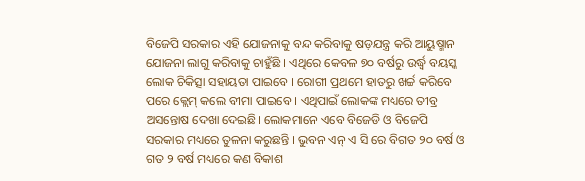ବିଜେପି ସରକାର ଏହି ଯୋଜନାକୁ ବନ୍ଦ କରିବାକୁ ଷଡ଼ଯନ୍ତ୍ର କରି ଆୟୁଷ୍ମାନ ଯୋଜନା ଲାଗୁ କରିବାକୁ ଚାହୁଁଛି । ଏଥିରେ କେବଳ ୭୦ ବର୍ଷରୁ ଉର୍ଦ୍ଧ୍ବ ବୟସ୍କ ଲୋକ ଚିକିତ୍ସା ସହାୟତା ପାଇବେ । ରୋଗୀ ପ୍ରଥମେ ହାତରୁ ଖର୍ଚ୍ଚ କରିବେ ପରେ କ୍ଲେମ୍ କଲେ ବୀମା ପାଇବେ । ଏଥିପାଇଁ ଲୋକଙ୍କ ମଧ୍ୟରେ ତୀବ୍ର ଅସନ୍ତୋଷ ଦେଖା ଦେଇଛି। ଲୋକମାନେ ଏବେ ବିଜେଡି ଓ ବିଜେପି ସରକାର ମଧ୍ୟରେ ତୁଳନା କରୁଛନ୍ତି । ଭୁବନ ଏନ୍ ଏ ସି ରେ ବିଗତ ୨୦ ବର୍ଷ ଓ ଗତ ୨ ବର୍ଷ ମଧ୍ୟରେ କଣ ବିକାଶ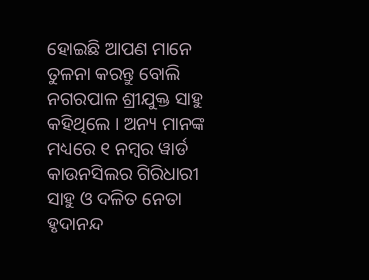ହୋଇଛି ଆପଣ ମାନେ ତୁଳନା କରନ୍ତୁ ବୋଲି ନଗରପାଳ ଶ୍ରୀଯୁକ୍ତ ସାହୁ କହିଥିଲେ । ଅନ୍ୟ ମାନଙ୍କ ମଧ୍ୟରେ ୧ ନମ୍ବର ୱାର୍ଡ କାଉନସିଲର ଗିରିଧାରୀ ସାହୁ ଓ ଦଳିତ ନେତା ହୃଦାନନ୍ଦ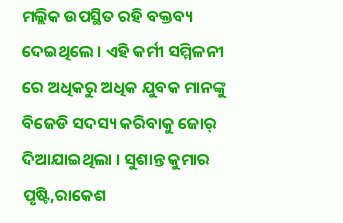ମଲ୍ଲିକ ଉପସ୍ଥିତ ରହି ବକ୍ତବ୍ୟ ଦେଇଥିଲେ । ଏହି କର୍ମୀ ସମ୍ମିଳନୀ ରେ ଅଧିକରୁ ଅଧିକ ଯୁବକ ମାନଙ୍କୁ ବିଜେଡି ସଦସ୍ୟ କରିବାକୁ ଜୋର୍ ଦିଆଯାଇଥିଲା । ସୁଶାନ୍ତ କୁମାର ପୃଷ୍ଟି,ରାକେଶ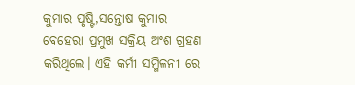କୁମାର ପୃଷ୍ଟି,ସନ୍ତୋଷ କୁମାର ବେହେରା ପ୍ରମୁଖ ସକ୍ରିୟ ଅଂଶ ଗ୍ରହଣ କରିଥିଲେ। ଏହି କର୍ମୀ ସମ୍ମିଳନୀ ରେ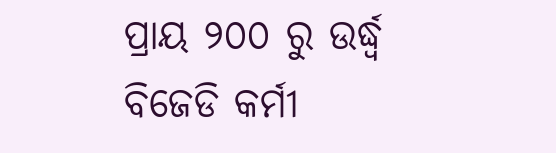ପ୍ରାୟ ୨୦୦ ରୁ ଉର୍ଦ୍ଧ୍ବ ବିଜେଡି କର୍ମୀ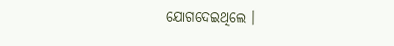ଯୋଗଦେଇଥିଲେ ।